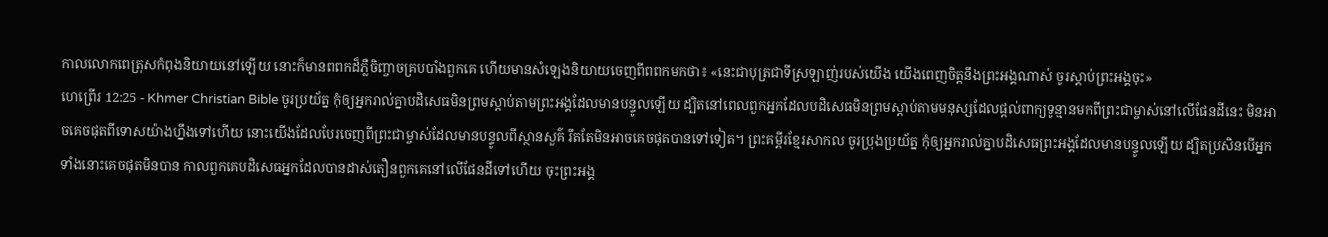កាលលោកពេត្រុសកំពុងនិយាយនៅឡើយ នោះក៏មានពពកដ៏ភ្លឺចិញ្ចាចគ្របបាំងពួកគេ ហើយមានសំឡេងនិយាយចេញពីពពកមកថា៖ «នេះជាបុត្រជាទីស្រឡាញ់របស់យើង យើងពេញចិត្តនឹងព្រះអង្គណាស់ ចូរស្ដាប់ព្រះអង្គចុះ»
ហេព្រើរ 12:25 - Khmer Christian Bible ចូរប្រយ័ត្ន កុំឲ្យអ្នករាល់គ្នាបដិសេធមិនព្រមស្ដាប់តាមព្រះអង្គដែលមានបន្ទូលឡើយ ដ្បិតនៅពេលពួកអ្នកដែលបដិសេធមិនព្រមស្ដាប់តាមមនុស្សដែលផ្ដល់ពាក្យទូន្មានមកពីព្រះជាម្ចាស់នៅលើផែនដីនេះ មិនអាចគេចផុតពីទោសយ៉ាងហ្នឹងទៅហើយ នោះយើងដែលបែរចេញពីព្រះជាម្ចាស់ដែលមានបន្ទូលពីស្ថានសួគ៌ រឹតតែមិនអាចគេចផុតបានទៅទៀត។ ព្រះគម្ពីរខ្មែរសាកល ចូរប្រុងប្រយ័ត្ន កុំឲ្យអ្នករាល់គ្នាបដិសេធព្រះអង្គដែលមានបន្ទូលឡើយ ដ្បិតប្រសិនបើអ្នកទាំងនោះគេចផុតមិនបាន កាលពួកគេបដិសេធអ្នកដែលបានដាស់តឿនពួកគេនៅលើផែនដីទៅហើយ ចុះព្រះអង្គ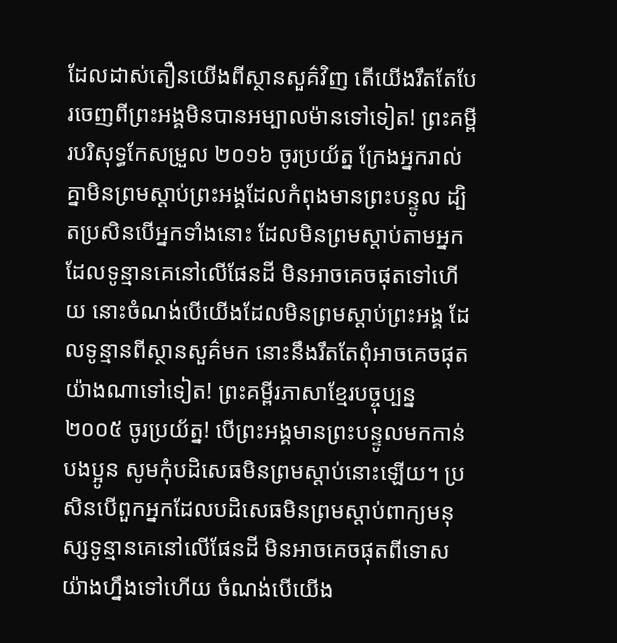ដែលដាស់តឿនយើងពីស្ថានសួគ៌វិញ តើយើងរឹតតែបែរចេញពីព្រះអង្គមិនបានអម្បាលម៉ានទៅទៀត! ព្រះគម្ពីរបរិសុទ្ធកែសម្រួល ២០១៦ ចូរប្រយ័ត្ន ក្រែងអ្នករាល់គ្នាមិនព្រមស្ដាប់ព្រះអង្គដែលកំពុងមានព្រះបន្ទូល ដ្បិតប្រសិនបើអ្នកទាំងនោះ ដែលមិនព្រមស្តាប់តាមអ្នកដែលទូន្មានគេនៅលើផែនដី មិនអាចគេចផុតទៅហើយ នោះចំណង់បើយើងដែលមិនព្រមស្ដាប់ព្រះអង្គ ដែលទូន្មានពីស្ថានសួគ៌មក នោះនឹងរឹតតែពុំអាចគេចផុតយ៉ាងណាទៅទៀត! ព្រះគម្ពីរភាសាខ្មែរបច្ចុប្បន្ន ២០០៥ ចូរប្រយ័ត្ន! បើព្រះអង្គមានព្រះបន្ទូលមកកាន់បងប្អូន សូមកុំបដិសេធមិនព្រមស្ដាប់នោះឡើយ។ ប្រសិនបើពួកអ្នកដែលបដិសេធមិនព្រមស្ដាប់ពាក្យមនុស្សទូន្មានគេនៅលើផែនដី មិនអាចគេចផុតពីទោសយ៉ាងហ្នឹងទៅហើយ ចំណង់បើយើង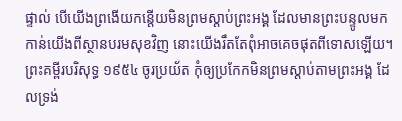ផ្ទាល់ បើយើងព្រងើយកន្តើយមិនព្រមស្ដាប់ព្រះអង្គ ដែលមានព្រះបន្ទូលមកកាន់យើងពីស្ថានបរមសុខវិញ នោះយើងរឹតតែពុំអាចគេចផុតពីទោសឡើយ។ ព្រះគម្ពីរបរិសុទ្ធ ១៩៥៤ ចូរប្រយ័ត កុំឲ្យប្រកែកមិនព្រមស្តាប់តាមព្រះអង្គ ដែលទ្រង់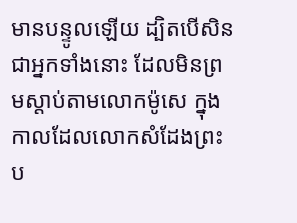មានបន្ទូលឡើយ ដ្បិតបើសិនជាអ្នកទាំងនោះ ដែលមិនព្រមស្តាប់តាមលោកម៉ូសេ ក្នុងកាលដែលលោកសំដែងព្រះប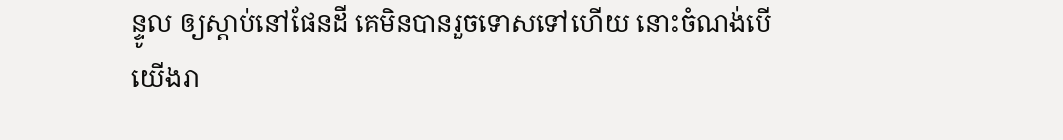ន្ទូល ឲ្យស្តាប់នៅផែនដី គេមិនបានរួចទោសទៅហើយ នោះចំណង់បើយើងរា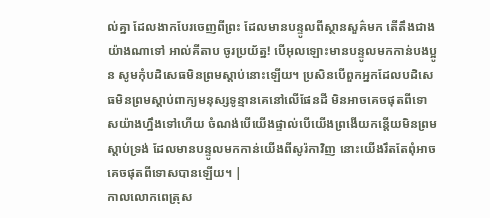ល់គ្នា ដែលងាកបែរចេញពីព្រះ ដែលមានបន្ទូលពីស្ថានសួគ៌មក តើតឹងជាងយ៉ាងណាទៅ អាល់គីតាប ចូរប្រយ័ត្ន! បើអុលឡោះមានបន្ទូលមកកាន់បងប្អូន សូមកុំបដិសេធមិនព្រមស្ដាប់នោះឡើយ។ ប្រសិនបើពួកអ្នកដែលបដិសេធមិនព្រមស្ដាប់ពាក្យមនុស្សទូន្មានគេនៅលើផែនដី មិនអាចគេចផុតពីទោសយ៉ាងហ្នឹងទៅហើយ ចំណង់បើយើងផ្ទាល់បើយើងព្រងើយកន្តើយមិនព្រមស្ដាប់ទ្រង់ ដែលមានបន្ទូលមកកាន់យើងពីសូរ៉កាវិញ នោះយើងរឹតតែពុំអាចគេចផុតពីទោសបានឡើយ។ |
កាលលោកពេត្រុស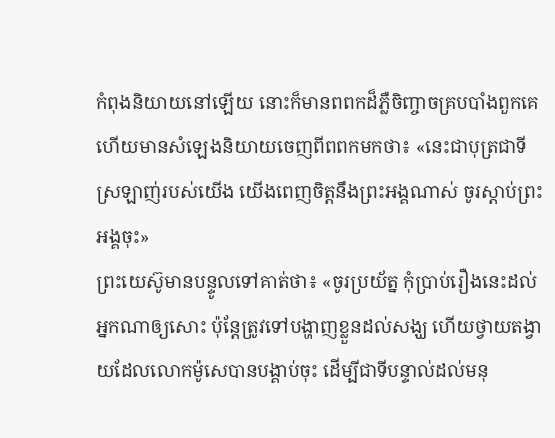កំពុងនិយាយនៅឡើយ នោះក៏មានពពកដ៏ភ្លឺចិញ្ចាចគ្របបាំងពួកគេ ហើយមានសំឡេងនិយាយចេញពីពពកមកថា៖ «នេះជាបុត្រជាទីស្រឡាញ់របស់យើង យើងពេញចិត្តនឹងព្រះអង្គណាស់ ចូរស្ដាប់ព្រះអង្គចុះ»
ព្រះយេស៊ូមានបន្ទូលទៅគាត់ថា៖ «ចូរប្រយ័ត្ន កុំប្រាប់រឿងនេះដល់អ្នកណាឲ្យសោះ ប៉ុន្ដែត្រូវទៅបង្ហាញខ្លួនដល់សង្ឃ ហើយថ្វាយតង្វាយដែលលោកម៉ូសេបានបង្គាប់ចុះ ដើម្បីជាទីបន្ទាល់ដល់មនុ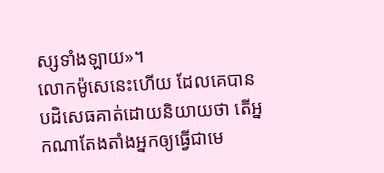ស្សទាំងឡាយ»។
លោកម៉ូសេនេះហើយ ដែលគេបានបដិសេធគាត់ដោយនិយាយថា តើអ្នកណាតែងតាំងអ្នកឲ្យធ្វើជាមេ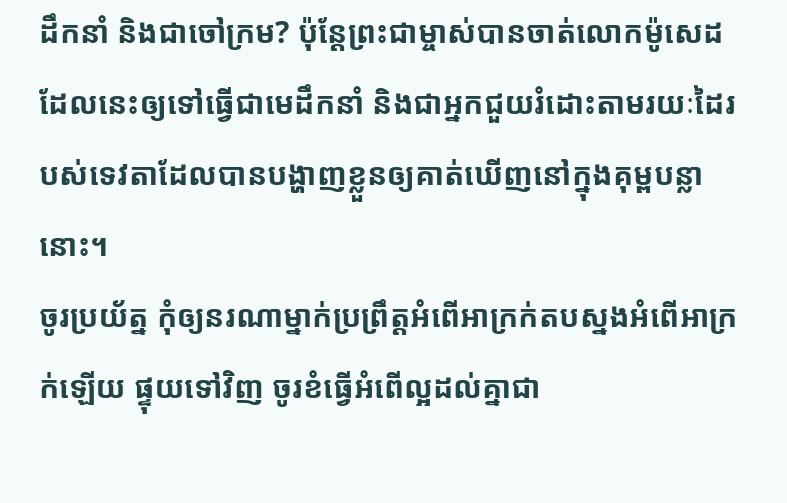ដឹកនាំ និងជាចៅក្រម? ប៉ុន្ដែព្រះជាម្ចាស់បានចាត់លោកម៉ូសេដដែលនេះឲ្យទៅធ្វើជាមេដឹកនាំ និងជាអ្នកជួយរំដោះតាមរយៈដៃរបស់ទេវតាដែលបានបង្ហាញខ្លួនឲ្យគាត់ឃើញនៅក្នុងគុម្ពបន្លានោះ។
ចូរប្រយ័ត្ន កុំឲ្យនរណាម្នាក់ប្រព្រឹត្ដអំពើអាក្រក់តបស្នងអំពើអាក្រក់ឡើយ ផ្ទុយទៅវិញ ចូរខំធ្វើអំពើល្អដល់គ្នាជា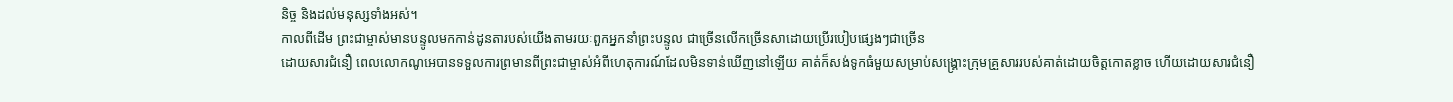និច្ច និងដល់មនុស្សទាំងអស់។
កាលពីដើម ព្រះជាម្ចាស់មានបន្ទូលមកកាន់ដូនតារបស់យើងតាមរយៈពួកអ្នកនាំព្រះបន្ទូល ជាច្រើនលើកច្រើនសាដោយប្រើរបៀបផ្សេងៗជាច្រើន
ដោយសារជំនឿ ពេលលោកណូអេបានទទួលការព្រមានពីព្រះជាម្ចាស់អំពីហេតុការណ៍ដែលមិនទាន់ឃើញនៅឡើយ គាត់ក៏សង់ទូកធំមួយសម្រាប់សង្គ្រោះក្រុមគ្រួសាររបស់គាត់ដោយចិត្ដកោតខ្លាច ហើយដោយសារជំនឿ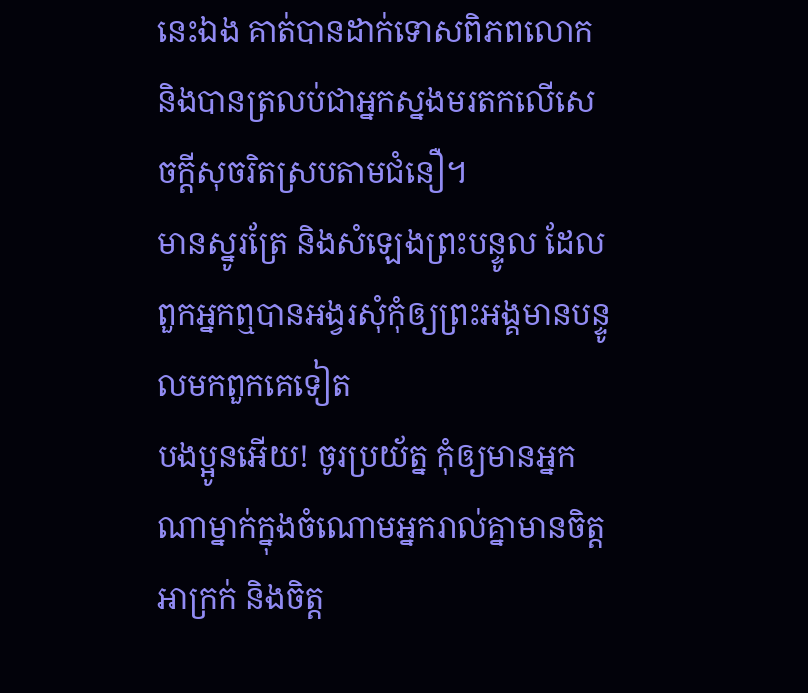នេះឯង គាត់បានដាក់ទោសពិភពលោក និងបានត្រលប់ជាអ្នកស្នងមរតកលើសេចក្ដីសុចរិតស្របតាមជំនឿ។
មានស្នូរត្រែ និងសំឡេងព្រះបន្ទូល ដែលពួកអ្នកឮបានអង្វរសុំកុំឲ្យព្រះអង្គមានបន្ទូលមកពួកគេទៀត
បងប្អូនអើយ! ចូរប្រយ័ត្ន កុំឲ្យមានអ្នកណាម្នាក់ក្នុងចំណោមអ្នករាល់គ្នាមានចិត្តអាក្រក់ និងចិត្ត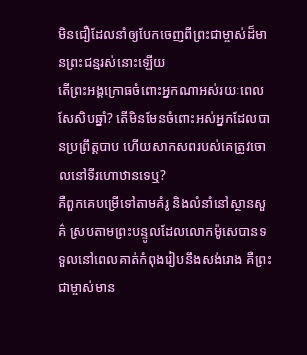មិនជឿដែលនាំឲ្យបែកចេញពីព្រះជាម្ចាស់ដ៏មានព្រះជន្មរស់នោះឡើយ
តើព្រះអង្គក្រោធចំពោះអ្នកណាអស់រយៈពេលសែសិបឆ្នាំ? តើមិនមែនចំពោះអស់អ្នកដែលបានប្រព្រឹត្តបាប ហើយសាកសពរបស់គេត្រូវចោលនៅទីរហោឋានទេឬ?
គឺពួកគេបម្រើទៅតាមគំរូ និងលំនាំនៅស្ថានសួគ៌ ស្របតាមព្រះបន្ទូលដែលលោកម៉ូសេបានទទួលនៅពេលគាត់កំពុងរៀបនឹងសង់រោង គឺព្រះជាម្ចាស់មាន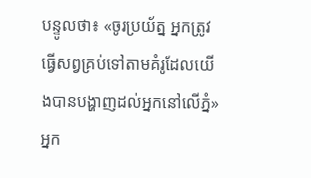បន្ទូលថា៖ «ចូរប្រយ័ត្ន អ្នកត្រូវធ្វើសព្វគ្រប់ទៅតាមគំរូដែលយើងបានបង្ហាញដល់អ្នកនៅលើភ្នំ»
អ្នក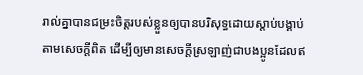រាល់គ្នាបានជម្រះចិត្ដរបស់ខ្លួនឲ្យបានបរិសុទ្ធដោយស្ដាប់បង្គាប់តាមសេចក្ដីពិត ដើម្បីឲ្យមានសេចក្ដីស្រឡាញ់ជាបងប្អូនដែលឥ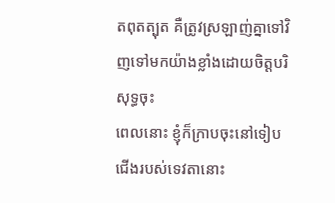តពុតត្បុត គឺត្រូវស្រឡាញ់គ្នាទៅវិញទៅមកយ៉ាងខ្លាំងដោយចិត្ដបរិសុទ្ធចុះ
ពេលនោះ ខ្ញុំក៏ក្រាបចុះនៅទៀបជើងរបស់ទេវតានោះ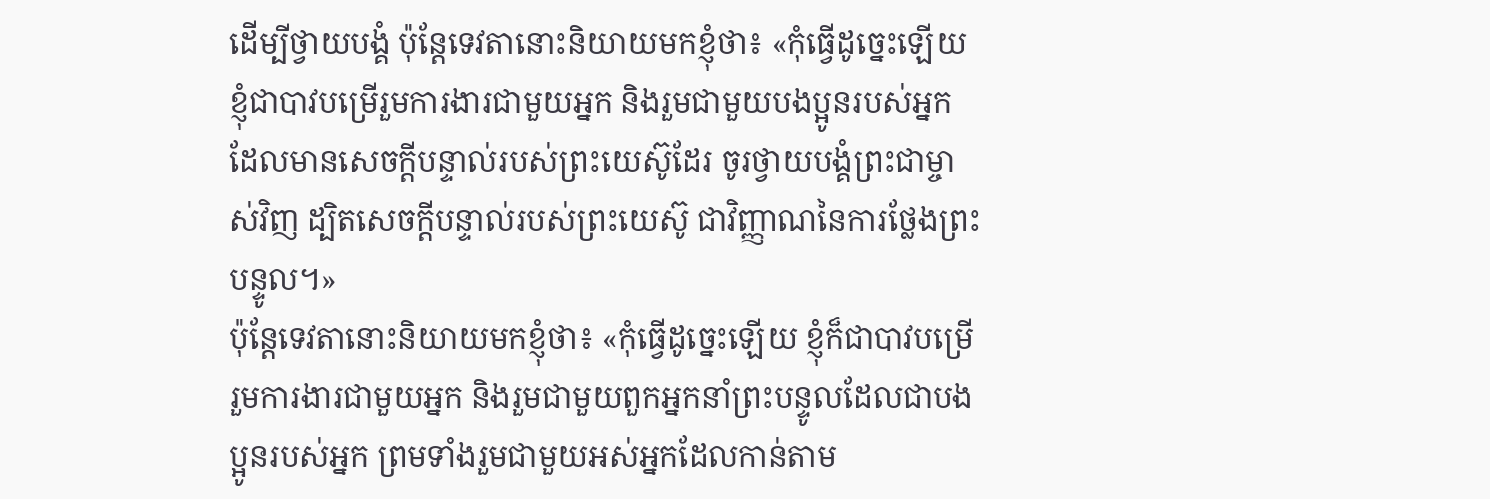ដើម្បីថ្វាយបង្គំ ប៉ុន្ដែទេវតានោះនិយាយមកខ្ញុំថា៖ «កុំធ្វើដូច្នេះឡើយ ខ្ញុំជាបាវបម្រើរួមការងារជាមួយអ្នក និងរួមជាមួយបងប្អូនរបស់អ្នកដែលមានសេចក្ដីបន្ទាល់របស់ព្រះយេស៊ូដែរ ចូរថ្វាយបង្គំព្រះជាម្ចាស់វិញ ដ្បិតសេចក្ដីបន្ទាល់របស់ព្រះយេស៊ូ ជាវិញ្ញាណនៃការថ្លែងព្រះបន្ទូល។»
ប៉ុន្ដែទេវតានោះនិយាយមកខ្ញុំថា៖ «កុំធ្វើដូច្នេះឡើយ ខ្ញុំក៏ជាបាវបម្រើរួមការងារជាមួយអ្នក និងរួមជាមួយពួកអ្នកនាំព្រះបន្ទូលដែលជាបងប្អូនរបស់អ្នក ព្រមទាំងរួមជាមួយអស់អ្នកដែលកាន់តាម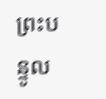ព្រះបន្ទូល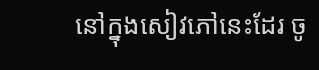នៅក្នុងសៀវភៅនេះដែរ ចូ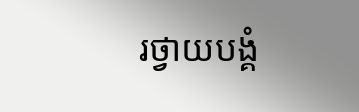រថ្វាយបង្គំ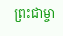ព្រះជាម្ចា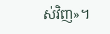ស់វិញ»។